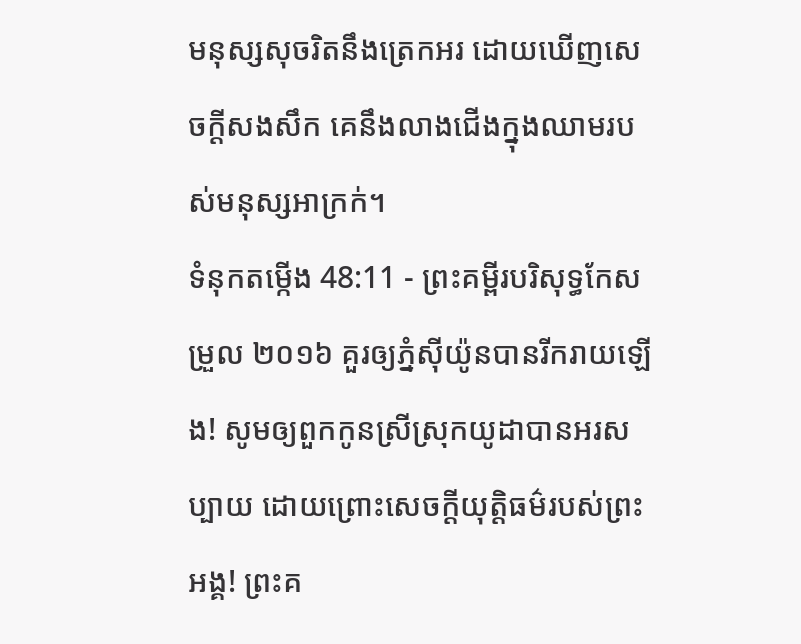មនុស្សសុចរិតនឹងត្រេកអរ ដោយឃើញសេចក្ដីសងសឹក គេនឹងលាងជើងក្នុងឈាមរបស់មនុស្សអាក្រក់។
ទំនុកតម្កើង 48:11 - ព្រះគម្ពីរបរិសុទ្ធកែសម្រួល ២០១៦ គួរឲ្យភ្នំស៊ីយ៉ូនបានរីករាយឡើង! សូមឲ្យពួកកូនស្រីស្រុកយូដាបានអរសប្បាយ ដោយព្រោះសេចក្ដីយុត្តិធម៌របស់ព្រះអង្គ! ព្រះគ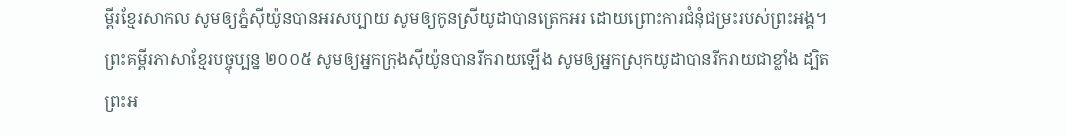ម្ពីរខ្មែរសាកល សូមឲ្យភ្នំស៊ីយ៉ូនបានអរសប្បាយ សូមឲ្យកូនស្រីយូដាបានត្រេកអរ ដោយព្រោះការជំនុំជម្រះរបស់ព្រះអង្គ។ ព្រះគម្ពីរភាសាខ្មែរបច្ចុប្បន្ន ២០០៥ សូមឲ្យអ្នកក្រុងស៊ីយ៉ូនបានរីករាយឡើង សូមឲ្យអ្នកស្រុកយូដាបានរីករាយជាខ្លាំង ដ្បិតព្រះអ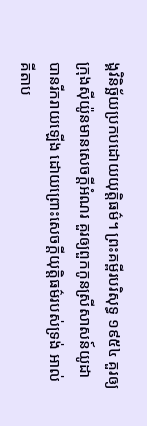ង្គវិនិច្ឆ័យប្រកបដោយយុត្តិធម៌។ ព្រះគម្ពីរបរិសុទ្ធ ១៩៥៤ គួរឲ្យក្រុងស៊ីយ៉ូនមានសេចក្ដីអំណរ គួរឲ្យពួកកូនស្រីសាសន៍យូដាបានរីករាយឡើង ដោយព្រោះសេចក្ដីយុត្តិធម៌របស់ទ្រង់ អាល់គីតាប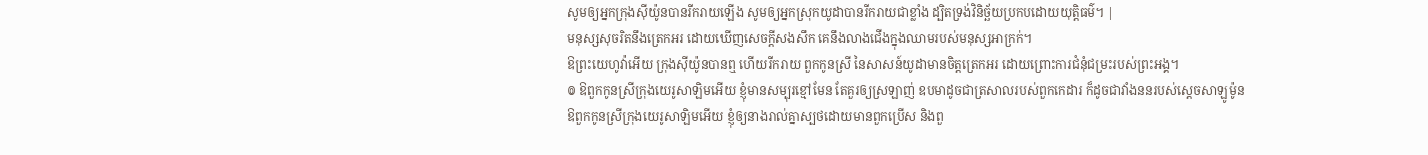សូមឲ្យអ្នកក្រុងស៊ីយ៉ូនបានរីករាយឡើង សូមឲ្យអ្នកស្រុកយូដាបានរីករាយជាខ្លាំង ដ្បិតទ្រង់វិនិច្ឆ័យប្រកបដោយយុត្តិធម៌។ |
មនុស្សសុចរិតនឹងត្រេកអរ ដោយឃើញសេចក្ដីសងសឹក គេនឹងលាងជើងក្នុងឈាមរបស់មនុស្សអាក្រក់។
ឱព្រះយេហូវ៉ាអើយ ក្រុងស៊ីយ៉ូនបានឮ ហើយរីករាយ ពួកកូនស្រី នៃសាសន៍យូដាមានចិត្តត្រេកអរ ដោយព្រោះការជំនុំជម្រះរបស់ព្រះអង្គ។
៙ ឱពួកកូនស្រីក្រុងយេរូសាឡិមអើយ ខ្ញុំមានសម្បុរខ្មៅមែន តែគួរឲ្យស្រឡាញ់ ឧបមាដូចជាត្រសាលរបស់ពួកកេដារ ក៏ដូចជាវាំងននរបស់ស្តេចសាឡូម៉ូន
ឱពួកកូនស្រីក្រុងយេរូសាឡិមអើយ ខ្ញុំឲ្យនាងរាល់គ្នាស្បថដោយមានពួកប្រើស និងពួ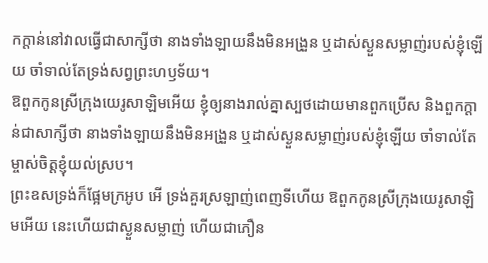កក្តាន់នៅវាលធ្វើជាសាក្សីថា នាងទាំងឡាយនឹងមិនអង្រួន ឬដាស់ស្ងួនសម្លាញ់របស់ខ្ញុំឡើយ ចាំទាល់តែទ្រង់សព្វព្រះហឫទ័យ។
ឱពួកកូនស្រីក្រុងយេរូសាឡិមអើយ ខ្ញុំឲ្យនាងរាល់គ្នាស្បថដោយមានពួកប្រើស និងពួកក្តាន់ជាសាក្សីថា នាងទាំងឡាយនឹងមិនអង្រួន ឬដាស់ស្ងួនសម្លាញ់របស់ខ្ញុំឡើយ ចាំទាល់តែម្ចាស់ចិត្តខ្ញុំយល់ស្រប។
ព្រះឧសទ្រង់ក៏ផ្អែមក្រអូប អើ ទ្រង់គួរស្រឡាញ់ពេញទីហើយ ឱពួកកូនស្រីក្រុងយេរូសាឡិមអើយ នេះហើយជាស្ងួនសម្លាញ់ ហើយជាភឿន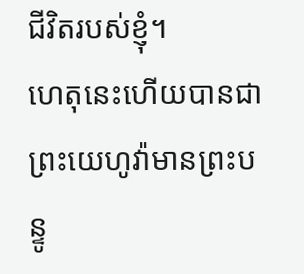ជីវិតរបស់ខ្ញុំ។
ហេតុនេះហើយបានជាព្រះយេហូវ៉ាមានព្រះបន្ទូ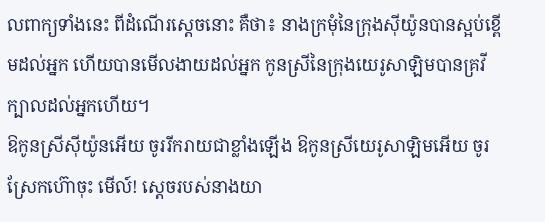លពាក្យទាំងនេះ ពីដំណើរស្តេចនោះ គឺថា៖ នាងក្រមុំនៃក្រុងស៊ីយ៉ូនបានស្អប់ខ្ពើមដល់អ្នក ហើយបានមើលងាយដល់អ្នក កូនស្រីនៃក្រុងយេរូសាឡិមបានគ្រវីក្បាលដល់អ្នកហើយ។
ឱកូនស្រីស៊ីយ៉ូនអើយ ចូររីករាយជាខ្លាំងឡើង ឱកូនស្រីយេរូសាឡិមអើយ ចូរស្រែកហ៊ោចុះ មើល៍! ស្តេចរបស់នាងយា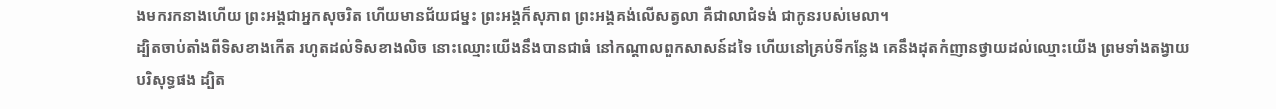ងមករកនាងហើយ ព្រះអង្គជាអ្នកសុចរិត ហើយមានជ័យជម្នះ ព្រះអង្គក៏សុភាព ព្រះអង្គគង់លើសត្វលា គឺជាលាជំទង់ ជាកូនរបស់មេលា។
ដ្បិតចាប់តាំងពីទិសខាងកើត រហូតដល់ទិសខាងលិច នោះឈ្មោះយើងនឹងបានជាធំ នៅកណ្ដាលពួកសាសន៍ដទៃ ហើយនៅគ្រប់ទីកន្លែង គេនឹងដុតកំញានថ្វាយដល់ឈ្មោះយើង ព្រមទាំងតង្វាយបរិសុទ្ធផង ដ្បិត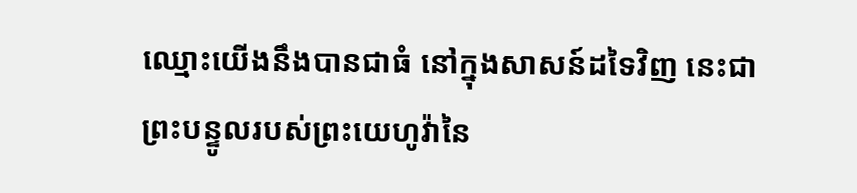ឈ្មោះយើងនឹងបានជាធំ នៅក្នុងសាសន៍ដទៃវិញ នេះជាព្រះបន្ទូលរបស់ព្រះយេហូវ៉ានៃ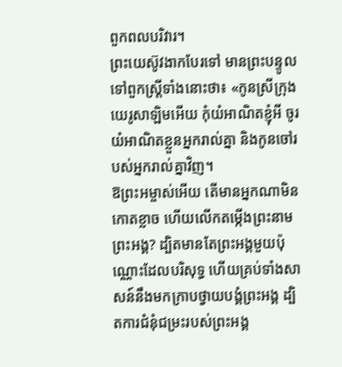ពួកពលបរិវារ។
ព្រះយេស៊ូវងាកបែរទៅ មានព្រះបន្ទូលទៅពួកស្ត្រីទាំងនោះថា៖ «កូនស្រីក្រុងយេរូសាឡិមអើយ កុំយំអាណិតខ្ញុំអី ចូរយំអាណិតខ្លួនអ្នករាល់គ្នា និងកូនចៅរបស់អ្នករាល់គ្នាវិញ។
ឱព្រះអម្ចាស់អើយ តើមានអ្នកណាមិនកោតខ្លាច ហើយលើកតម្កើងព្រះនាមព្រះអង្គ? ដ្បិតមានតែព្រះអង្គមួយប៉ុណ្ណោះដែលបរិសុទ្ធ ហើយគ្រប់ទាំងសាសន៍នឹងមកក្រាបថ្វាយបង្គំព្រះអង្គ ដ្បិតការជំនុំជម្រះរបស់ព្រះអង្គ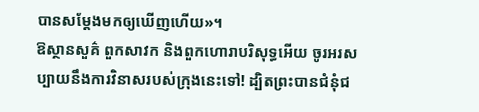បានសម្តែងមកឲ្យឃើញហើយ»។
ឱស្ថានសួគ៌ ពួកសាវក និងពួកហោរាបរិសុទ្ធអើយ ចូរអរសប្បាយនឹងការវិនាសរបស់ក្រុងនេះទៅ! ដ្បិតព្រះបានជំនុំជ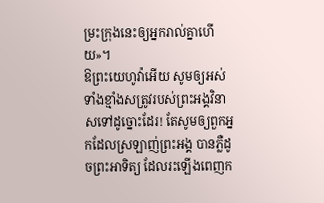ម្រះក្រុងនេះឲ្យអ្នករាល់គ្នាហើយ»។
ឱព្រះយេហូវ៉ាអើយ សូមឲ្យអស់ទាំងខ្មាំងសត្រូវរបស់ព្រះអង្គវិនាសទៅដូច្នោះដែរ! តែសូមឲ្យពួកអ្នកដែលស្រឡាញ់ព្រះអង្គ បានភ្លឺដូចព្រះអាទិត្យ ដែលរះឡើងពេញក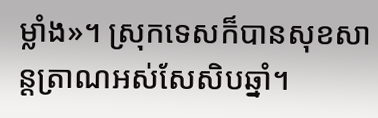ម្លាំង»។ ស្រុកទេសក៏បានសុខសាន្តត្រាណអស់សែសិបឆ្នាំ។